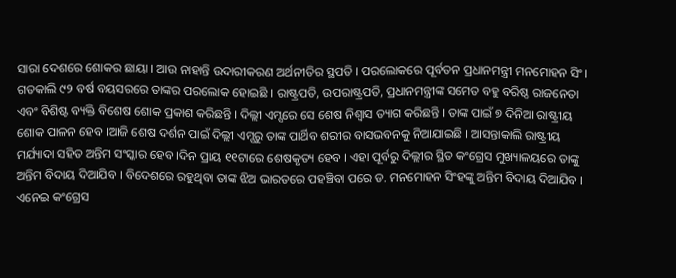ସାରା ଦେଶରେ ଶୋକର ଛାୟା । ଆଉ ନାହାନ୍ତି ଉଦାରୀକରଣ ଅର୍ଥନୀତିର ସ୍ଥପତି । ପରଲୋକରେ ପୂର୍ବତନ ପ୍ରଧାନମନ୍ତ୍ରୀ ମନମୋହନ ସିଂ। ଗତକାଲି ୯୨ ବର୍ଷ ବୟସରରେ ତାଙ୍କର ପରଲୋକ ହୋଇଛି । ରାଷ୍ଟ୍ରପତି, ଉପରାଷ୍ଟ୍ରପତି, ପ୍ରଧାନମନ୍ତ୍ରୀଙ୍କ ସମେତ ବହୁ ବରିଷ୍ଠ ରାଜନେତା ଏବଂ ବିଶିଷ୍ଟ ବ୍ୟକ୍ତି ବିଶେଷ ଶୋକ ପ୍ରକାଶ କରିଛନ୍ତି । ଦିଲ୍ଲୀ ଏମ୍ସରେ ସେ ଶେଷ ନିଶ୍ବାସ ତ୍ୟାଗ କରିଛନ୍ତି । ତାଙ୍କ ପାଇଁ ୭ ଦିନିଆ ରାଷ୍ଟ୍ରୀୟ ଶୋକ ପାଳନ ହେବ ।ଆଜି ଶେଷ ଦର୍ଶନ ପାଇଁ ଦିଲ୍ଲୀ ଏମ୍ସରୁ ତାଙ୍କ ପାର୍ଥିବ ଶରୀର ବାସଭବନକୁ ନିଆଯାଇଛି । ଆସନ୍ତାକାଲି ରାଷ୍ଟ୍ରୀୟ ମର୍ଯ୍ୟାଦା ସହିତ ଅନ୍ତିମ ସଂସ୍କାର ହେବ ।ଦିନ ପ୍ରାୟ ୧୧ଟାରେ ଶେଷକୃତ୍ୟ ହେବ । ଏହା ପୂର୍ବରୁ ଦିଲ୍ଲୀର ସ୍ଥିତ କଂଗ୍ରେସ ମୁଖ୍ୟାଳୟରେ ତାଙ୍କୁ ଅନ୍ତିମ ବିଦାୟ ଦିଆଯିବ । ବିଦେଶରେ ରହୁଥିବା ତାଙ୍କ ଝିଅ ଭାରତରେ ପହଞ୍ଚିବା ପରେ ଡ. ମନମୋହନ ସିଂହଙ୍କୁ ଅନ୍ତିମ ବିଦାୟ ଦିଆଯିବ । ଏନେଇ କଂଗ୍ରେସ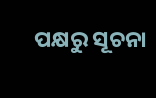ପକ୍ଷରୁ ସୂଚନା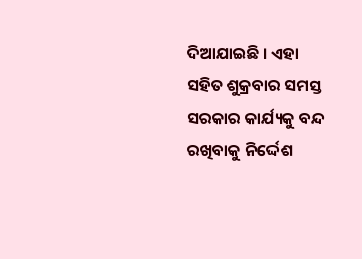ଦିଆଯାଇଛି । ଏହା ସହିତ ଶୁକ୍ରବାର ସମସ୍ତ ସରକାର କାର୍ଯ୍ୟକୁ ବନ୍ଦ ରଖିବାକୁ ନିର୍ଦ୍ଦେଶ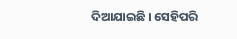ଦିଆଯାଇଛି । ସେହିପରି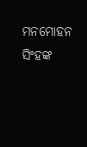ମନମୋହନ ସିଂହଙ୍କ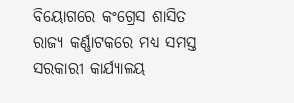ବିୟୋଗରେ କଂଗ୍ରେସ ଶାସିତ ରାଜ୍ୟ କର୍ଣ୍ଣାଟକରେ ମଧ୍ୟ ସମସ୍ତ ସରକାରୀ କାର୍ଯ୍ୟାଳୟ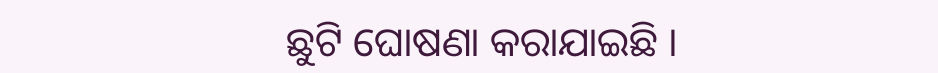ଛୁଟି ଘୋଷଣା କରାଯାଇଛି ।